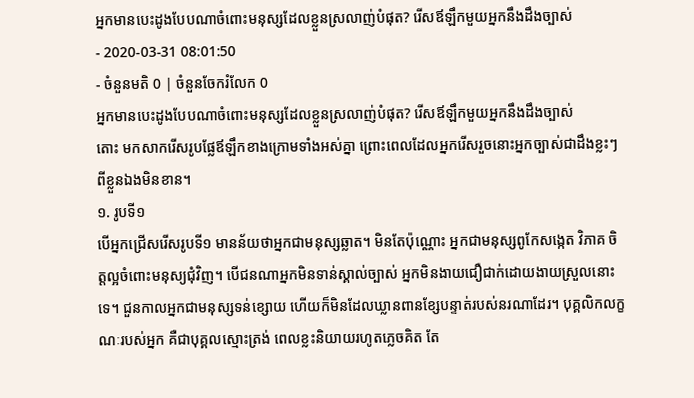អ្នកមានបេះដូងបែបណាចំពោះមនុស្សដែលខ្លួនស្រលាញ់បំផុត? រើសឪឡឹកមួយអ្នកនឹងដឹងច្បាស់
- 2020-03-31 08:01:50
- ចំនួនមតិ 0 | ចំនួនចែករំលែក 0
អ្នកមានបេះដូងបែបណាចំពោះមនុស្សដែលខ្លួនស្រលាញ់បំផុត? រើសឪឡឹកមួយអ្នកនឹងដឹងច្បាស់
តោះ មកសាករើសរូបផ្លែឪឡឹកខាងក្រោមទាំងអស់គ្នា ព្រោះពេលដែលអ្នករើសរួចនោះអ្នកច្បាស់ជាដឹងខ្លះៗពីខ្លួនឯងមិនខាន។
១. រូបទី១
បើអ្នកជ្រើសរើសរូបទី១ មានន័យថាអ្នកជាមនុស្សឆ្លាត។ មិនតែប៉ុណ្ណោះ អ្នកជាមនុស្សពូកែសង្កេត វិភាគ ចិត្តល្អចំពោះមនុស្យជុំវិញ។ បើជនណាអ្នកមិនទាន់ស្គាល់ច្បាស់ អ្នកមិនងាយជឿជាក់ដោយងាយស្រួលនោះទេ។ ជួនកាលអ្នកជាមនុស្សទន់ខ្សោយ ហើយក៏មិនដែលឃ្លានពានខ្សែបន្ទាត់របស់នរណាដែរ។ បុគ្គលិកលក្ខណៈរបស់អ្នក គឺជាបុគ្គលស្មោះត្រង់ ពេលខ្លះនិយាយរហូតភ្លេចគិត តែ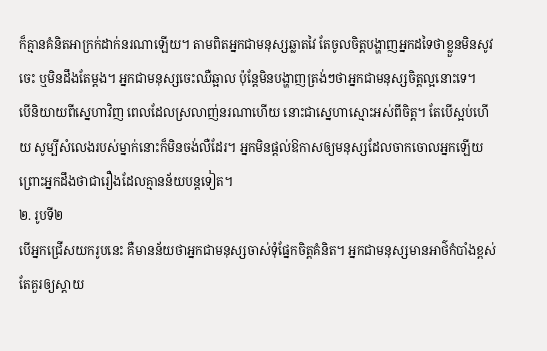ក៏គ្មានគំនិតអាក្រក់ដាក់នរណាឡើយ។ តាមពិតអ្នកជាមនុស្សឆ្លាតវៃ តែចូលចិត្តបង្ហាញអ្នកដទៃថាខ្លួនមិនសូវចេះ ឬមិនដឹងតែម្ដង។ អ្នកជាមនុស្សចេះឈឺឆ្អាល ប៉ុន្តែមិនបង្ហាញត្រង់ៗថាអ្នកជាមនុស្សចិត្តល្អនោះទេ។
បើនិយាយពីស្នេហាវិញ ពេលដែលស្រលាញ់នរណាហើយ នោះជាស្នេហាស្មោះអស់ពីចិត្ត។ តែបើស្អប់ហើយ សូម្បីសំលេងរបស់ម្នាក់នោះក៏មិនចង់លឺដែរ។ អ្នកមិនផ្ដល់ឱកាសឲ្យមនុស្សដែលចាកចោលអ្នកឡើយ ព្រោះអ្នកដឹងថាជារឿងដែលគ្មានន័យបន្តទៀត។
២. រូបទី២
បើអ្នកជ្រើសយករូបនេះ គឺមានន័យថាអ្នកជាមនុស្សចាស់ទុំផ្នែកចិត្តគំនិត។ អ្នកជាមនុស្សមានអាថ៌កំបាំងខ្ពស់ តែគួរឲ្យស្ដាយ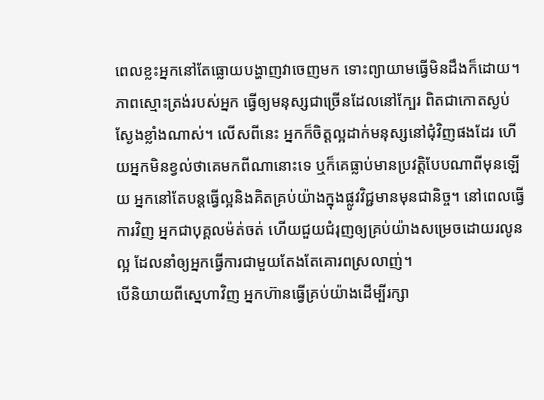ពេលខ្លះអ្នកនៅតែធ្លោយបង្ហាញវាចេញមក ទោះព្យាយាមធ្វើមិនដឹងក៏ដោយ។ ភាពស្មោះត្រង់របស់អ្នក ធ្វើឲ្យមនុស្សជាច្រើនដែលនៅក្បែរ ពិតជាកោតស្ងប់ស្ងែងខ្លាំងណាស់។ លើសពីនេះ អ្នកក៏ចិត្តល្អដាក់មនុស្សនៅជុំវិញផងដែរ ហើយអ្នកមិនខ្វល់ថាគេមកពីណានោះទេ ឬក៏គេធ្លាប់មានប្រវត្តិបែបណាពីមុនឡើយ អ្នកនៅតែបន្តធ្វើល្អនិងគិតគ្រប់យ៉ាងក្នុងផ្លូវវិជ្ជមានមុនជានិច្ច។ នៅពេលធ្វើការវិញ អ្នកជាបុគ្គលម៉ត់ចត់ ហើយជួយជំរុញឲ្យគ្រប់យ៉ាងសម្រេចដោយរលូនល្អ ដែលនាំឲ្យអ្នកធ្វើការជាមួយតែងតែគោរពស្រលាញ់។
បើនិយាយពីស្នេហាវិញ អ្នកហ៊ានធ្វើគ្រប់យ៉ាងដើម្បីរក្សា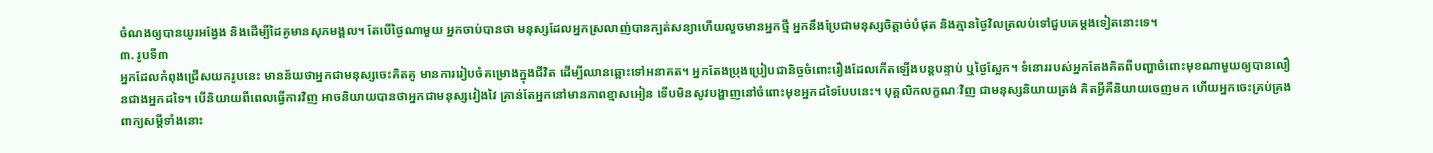ចំណងឲ្យបានយូរអង្វែង និងដើម្បីដៃគូមានសុភមង្គល។ តែបើថ្ងៃណាមួយ អ្នកចាប់បានថា មនុស្សដែលអ្នកស្រលាញ់បានក្បត់សន្យាហើយលួចមានអ្នកថ្មី អ្នកនឹងប្រែជាមនុស្សចិត្ដាច់បំផុត និងគ្មានថ្ងៃវិលត្រលប់ទៅជួបគេម្តងទៀតនោះទេ។
៣. រូបទី៣
អ្នកដែលកំពុងជ្រើសយករូបនេះ មានន័យថាអ្នកជាមនុស្សចេះគិតគូ មានការរៀបចំគម្រោងក្នុងជីវិត ដើម្បីឈានឆ្ពោះទៅអនាគត។ អ្នកតែងប្រុងប្រៀបជានិច្ចចំពោះរឿងដែលកើតឡើងបន្តបន្ទាប់ ឬថ្ងៃស្អែក។ ទំនោររបស់អ្នកតែងគិតពីបញ្ហាចំពោះមុខណាមួយឲ្យបានលឿនជាងអ្នកដទៃ។ បើនិយាយពីពេលធ្វើការវិញ អាចនិយាយបានថាអ្នកជាមនុស្សវៀងវៃ គ្រាន់តែអ្នកនៅមានភាពខ្មាសអៀន ទើបមិនសូវបង្ហាញនៅចំពោះមុខអ្នកដទៃបែបនេះ។ បុគ្គលិកលក្ខណៈវិញ ជាមនុស្សនិយាយត្រង់ គិតអ្វីគឺនិយាយចេញមក ហើយអ្នកចេះគ្រប់គ្រងពាក្យសម្ដីទាំងនោះ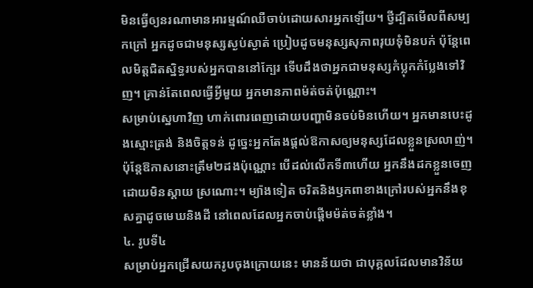មិនធ្វើឲ្យនរណាមានអារម្មណ៍ឈឺចាប់ដោយសារអ្នកឡើយ។ ថ្វីដ្បិតមើលពីសម្បកក្រៅ អ្នកដូចជាមនុស្សស្ងប់ស្ងាត់ ប្រៀបដូចមនុស្សសុភាពរុយទុំមិនបក់ ប៉ុន្តែពេលមិត្តជិតស្និទ្ធរបស់អ្នកបាននៅក្បែរ ទើបដឹងថាអ្នកជាមនុស្សកំប្លុកកំប្លែងទៅវិញ។ គ្រាន់តែពេលធ្វើអ្វីមួយ អ្នកមានភាពម៉ត់ចត់ប៉ុណ្ណោះ។
សម្រាប់ស្នេហាវិញ ហាក់ពោរពេញដោយបញ្ហាមិនចប់មិនហើយ។ អ្នកមានបេះដូងស្មោះត្រង់ និងចិត្តទន់ ដូច្នេះអ្នកតែងផ្ដល់ឱកាសឲ្យមនុស្សដែលខ្លួនស្រលាញ់។ ប៉ុន្តែឱកាសនោះត្រឹម២ដងប៉ុណ្ណោះ បើដល់លើកទី៣ហើយ អ្នកនឹងដកខ្លួនចេញដោយមិនស្ដាយ ស្រណោះ។ ម្យ៉ាងទៀត ចរិតនិងឫកពាខាងក្រៅរបស់អ្នកនឹងខុសគ្នាដូចមេឃនិងដី នៅពេលដែលអ្នកចាប់ផ្ដើមម៉ត់ចត់ខ្លាំង។
៤. រូបទី៤
សម្រាប់អ្នកជ្រើសយករូបចុងក្រោយនេះ មានន័យថា ជាបុគ្គលដែលមានវិន័យ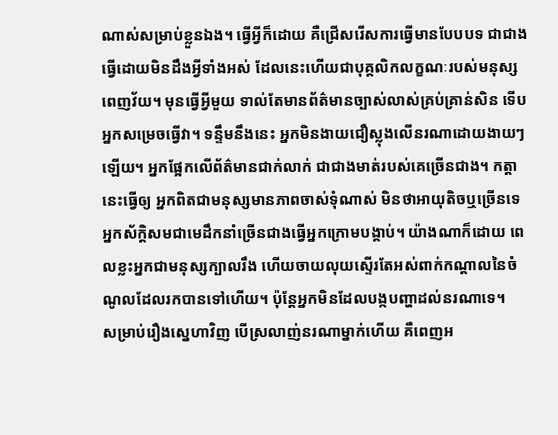ណាស់សម្រាប់ខ្លួនឯង។ ធ្វើអ្វីក៏ដោយ គឺជ្រើសរើសការធ្វើមានបែបបទ ជាជាងធ្វើដោយមិនដឹងអ្វីទាំងអស់ ដែលនេះហើយជាបុគ្គលិកលក្ខណៈរបស់មនុស្សពេញវ័យ។ មុនធ្វើអ្វីមួយ ទាល់តែមានព័ត៌មានច្បាស់លាស់គ្រប់គ្រាន់សិន ទើបអ្នកសម្រេចធ្វើវា។ ទន្ទឹមនឹងនេះ អ្នកមិនងាយជឿស្លុងលើនរណាដោយងាយៗឡើយ។ អ្នកផ្អែកលើព័ត៌មានជាក់លាក់ ជាជាងមាត់របស់គេច្រើនជាង។ កត្តានេះធ្វើឲ្យ អ្នកពិតជាមនុស្សមានភាពចាស់ទុំណាស់ មិនថាអាយុតិចឬច្រើនទេ អ្នកស័ក្ដិសមជាមេដឹកនាំច្រើនជាងធ្វើអ្នកក្រោមបង្គាប់។ យ៉ាងណាក៏ដោយ ពេលខ្លះអ្នកជាមនុស្សក្បាលរឹង ហើយចាយលុយស្ទើរតែអស់ពាក់កណ្ដាលនៃចំណូលដែលរកបានទៅហើយ។ ប៉ុន្តែអ្នកមិនដែលបង្កបញ្ហាដល់នរណាទេ។
សម្រាប់រឿងស្នេហាវិញ បើស្រលាញ់នរណាម្នាក់ហើយ គឺពេញអ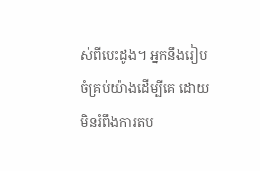ស់ពីបេះដូង។ អ្នកនឹងរៀបចំគ្រប់យ៉ាងដើម្បីគេ ដោយមិនរំពឹងការតប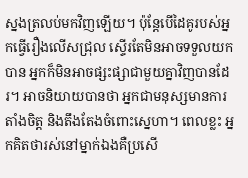ស្នងត្រលប់មកវិញឡើយ។ ប៉ុន្តែបើដៃគូរបស់អ្នកធ្វើរឿងលើសជ្រុល ស្ទើរតែមិនអាចទទួលយកបាន អ្នកក៏មិនអាចផ្សះផ្សាជាមួយគ្នាវិញបានដែរ។ អាចនិយាយបានថា អ្នកជាមនុស្សមានការតាំងចិត្ត និងតឹងតែងចំពោះស្នេហា។ ពេលខ្លះ អ្នកគិតថារស់នៅម្នាក់ឯងគឺប្រសើ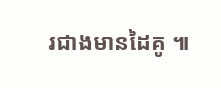រជាងមានដៃគូ ៕